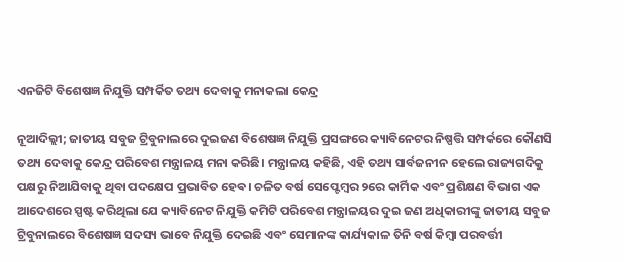ଏନଜିଟି ବିଶେଷଜ୍ଞ ନିଯୁକ୍ତି ସମ୍ପର୍କିତ ତଥ୍ୟ ଦେବାକୁ ମନାକଲା କେନ୍ଦ୍ର

ନୂଆଦିଲ୍ଲୀ; ଜାତୀୟ ସବୁଜ ଟ୍ରିବୁନାଲରେ ଦୁଇଜଣ ବିଶେଷଜ୍ଞ ନିଯୁକ୍ତି ପ୍ରସଙ୍ଗରେ କ୍ୟାବିନେଟର ନିଷ୍ପତ୍ତି ସମ୍ପର୍କରେ କୌଣସି ତଥ୍ୟ ଦେବାକୁ କେନ୍ଦ୍ର ପରିବେଶ ମନ୍ତ୍ରାଳୟ ମନା କରିଛି। ମନ୍ତ୍ରାଳୟ କହିଛି, ଏହି ତଥ୍ୟ ସାର୍ବଜନୀନ ହେଲେ ରାଜ୍ୟଗଦିକୁ ପକ୍ଷରୁ ନିଆଯିବାକୁ ଥିବା ପଦକ୍ଷେପ ପ୍ରଭାବିତ ହେଵ। ଚଳିତ ବର୍ଷ ସେପ୍ଟେମ୍ବର ୨ରେ କାର୍ମିକ ଏବଂ ପ୍ରଶିକ୍ଷଣ ବିଭାଗ ଏକ ଆଦେଶରେ ସ୍ପଷ୍ଟ କରିଥିଲା ଯେ କ୍ୟାବିନେଟ ନିଯୁକ୍ତି କମିଟି ପରିବେଶ ମନ୍ତ୍ରାଳୟର ଦୁଇ ଜଣ ଅଧିକାରୀଙ୍କୁ ଜାତୀୟ ସବୁଜ ଟ୍ରିବୁନାଲରେ ବିଶେଷଜ୍ଞ ସଦସ୍ୟ ଭାବେ ନିଯୁକ୍ତି ଦେଇଛି ଏବଂ ସେମାନଙ୍କ କାର୍ଯ୍ୟକାଳ ତିନି ବର୍ଷ କିମ୍ବା ପରବର୍ତ୍ତୀ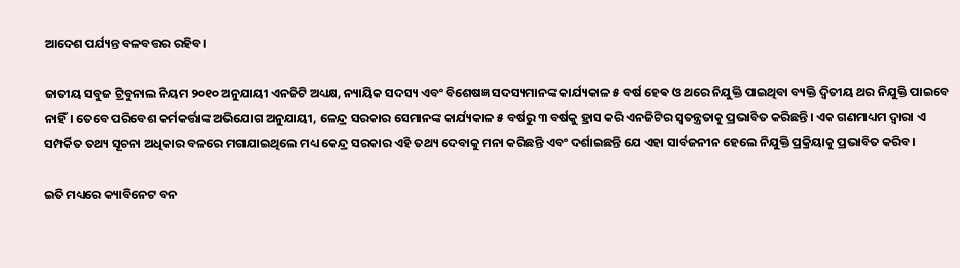ଆଦେଶ ପର୍ଯ୍ୟନ୍ତ ବଳବତ୍ତର ରହିବ।

ଜାତୀୟ ସବୁଜ ଟ୍ରିବୁନାଲ ନିୟମ ୨୦୧୦ ଅନୁଯାୟୀ ଏନଜିଟି ଅଧ୍ୟକ୍ଷ, ନ୍ୟାୟିକ ସଦସ୍ୟ ଏବଂ ବିଶେଷଜ୍ଞ ସଦସ୍ୟମାନଙ୍କ କାର୍ଯ୍ୟକାଳ ୫ ବର୍ଷ ହେଵ ଓ ଥରେ ନିଯୁକ୍ତି ପାଇଥିବା ବ୍ୟକ୍ତି ଦ୍ଵିତୀୟ ଥର ନିଯୁକ୍ତି ପାଇବେ ନାହିଁ। ତେବେ ପରିବେଶ କର୍ମକର୍ତ୍ତାଙ୍କ ଅଭିଯୋଗ ଅନୁଯାୟୀ, ଳେନ୍ଦ୍ର ସରକାର ସେମାନଙ୍କ କାର୍ଯ୍ୟକାଳ ୫ ବର୍ଷରୁ ୩ ବର୍ଷକୁ ହ୍ରାସ କରି ଏନଜିଟିର ସ୍ୱତନ୍ତ୍ରତାକୁ ପ୍ରଭାବିତ କରିଛନ୍ତି। ଏକ ଗଣମାଧ୍ୟମ ଦ୍ୱାରା ଏ ସମ୍ପର୍କିତ ତଥ୍ୟ ସୂଚନା ଅଧିକାର ବଳରେ ମଗାଯାଇଥିଲେ ମଧ୍ୟ କେନ୍ଦ୍ର ସରକାର ଏହି ତଥ୍ୟ ଦେବାକୁ ମନା କରିଛନ୍ତି ଏବଂ ଦର୍ଶାଇଛନ୍ତି ଯେ ଏହା ସାର୍ବଜନୀନ ହେଲେ ନିଯୁକ୍ତି ପ୍ରକ୍ରିୟାକୁ ପ୍ରଭାବିତ କରିବ।

ଇତି ମଧ୍ୟରେ କ୍ୟାବିନେଟ ବନ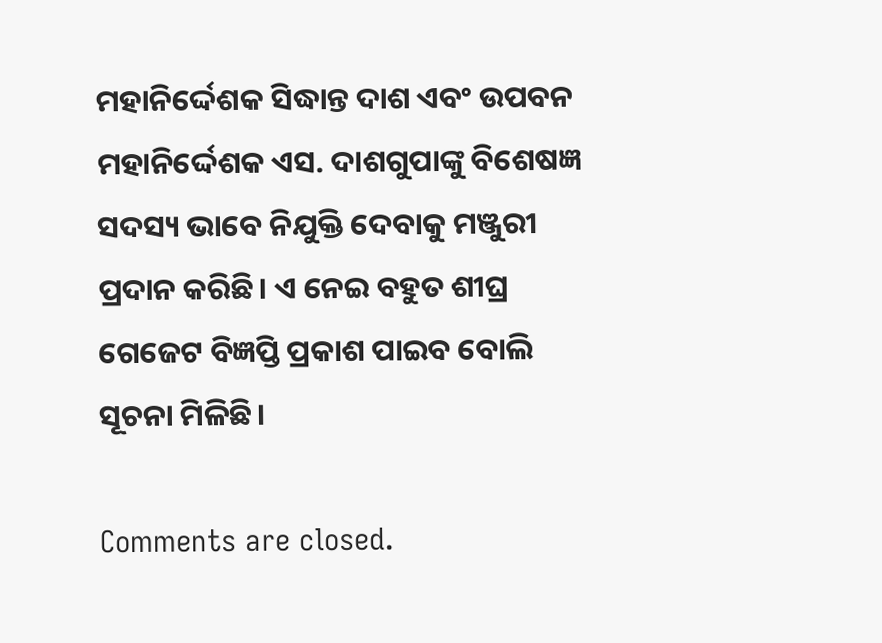ମହାନିର୍ଦ୍ଦେଶକ ସିଦ୍ଧାନ୍ତ ଦାଶ ଏବଂ ଉପବନ ମହାନିର୍ଦ୍ଦେଶକ ଏସ. ଦାଶଗୁପାଙ୍କୁ ବିଶେଷଜ୍ଞ ସଦସ୍ୟ ଭାବେ ନିଯୁକ୍ତି ଦେବାକୁ ମଞ୍ଜୁରୀ ପ୍ରଦାନ କରିଛି। ଏ ନେଇ ବହୁତ ଶୀଘ୍ର ଗେଜେଟ ବିଜ୍ଞପ୍ତି ପ୍ରକାଶ ପାଇବ ବୋଲି ସୂଚନା ମିଳିଛି।

Comments are closed.